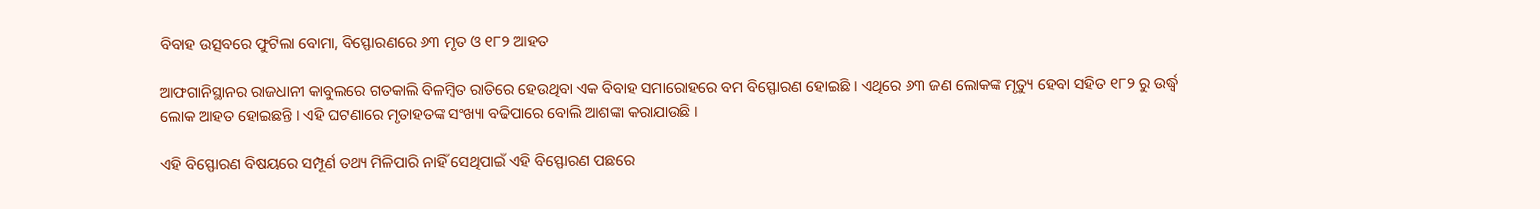ବିବାହ ଉତ୍ସବରେ ଫୁଟିଲା ବୋମା, ବିସ୍ଫୋରଣରେ ୬୩ ମୃତ ଓ ୧୮୨ ଆହତ

ଆଫଗାନିସ୍ଥାନର ରାଜଧାନୀ କାବୁଲରେ ଗତକାଲି ବିଳମ୍ବିତ ରାତିରେ ହେଉଥିବା ଏକ ବିବାହ ସମାରୋହରେ ବମ ବିସ୍ଫୋରଣ ହୋଇଛି । ଏଥିରେ ୬୩ ଜଣ ଲୋକଙ୍କ ମୃତ୍ୟୁ ହେବା ସହିତ ୧୮୨ ରୁ ଉର୍ଦ୍ଧ୍ୱ ଲୋକ ଆହତ ହୋଇଛନ୍ତି । ଏହି ଘଟଣାରେ ମୃତାହତଙ୍କ ସଂଖ୍ୟା ବଢିପାରେ ବୋଲି ଆଶଙ୍କା କରାଯାଉଛି ।

ଏହି ବିସ୍ଫୋରଣ ବିଷୟରେ ସମ୍ପୂର୍ଣ ତଥ୍ୟ ମିଳିପାରି ନାହିଁ ସେଥିପାଇଁ ଏହି ବିସ୍ଫୋରଣ ପଛରେ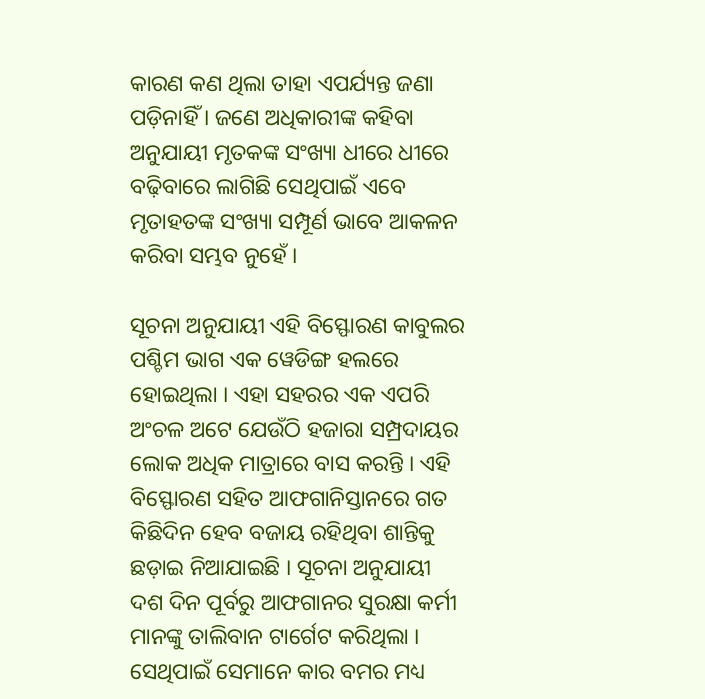କାରଣ କଣ ଥିଲା ତାହା ଏପର୍ଯ୍ୟନ୍ତ ଜଣା ପଡ଼ିନାହିଁ । ଜଣେ ଅଧିକାରୀଙ୍କ କହିବା ଅନୁଯାୟୀ ମୃତକଙ୍କ ସଂଖ୍ୟା ଧୀରେ ଧୀରେ ବଢ଼ିବାରେ ଲାଗିଛି ସେଥିପାଇଁ ଏବେ ମୃତାହତଙ୍କ ସଂଖ୍ୟା ସମ୍ପୂର୍ଣ ଭାବେ ଆକଳନ କରିବା ସମ୍ଭବ ନୁହେଁ ।

ସୂଚନା ଅନୁଯାୟୀ ଏହି ବିସ୍ଫୋରଣ କାବୁଲର ପଶ୍ଚିମ ଭାଗ ଏକ ୱେଡିଙ୍ଗ ହଲରେ ହୋଇଥିଲା । ଏହା ସହରର ଏକ ଏପରି ଅଂଚଳ ଅଟେ ଯେଉଁଠି ହଜାରା ସମ୍ପ୍ରଦାୟର ଲୋକ ଅଧିକ ମାତ୍ରାରେ ବାସ କରନ୍ତି । ଏହି ବିସ୍ଫୋରଣ ସହିତ ଆଫଗାନିସ୍ତାନରେ ଗତ କିଛିଦିନ ହେବ ବଜାୟ ରହିଥିବା ଶାନ୍ତିକୁ ଛଡ଼ାଇ ନିଆଯାଇଛି । ସୂଚନା ଅନୁଯାୟୀ ଦଶ ଦିନ ପୂର୍ବରୁ ଆଫଗାନର ସୁରକ୍ଷା କର୍ମୀ ମାନଙ୍କୁ ତାଲିବାନ ଟାର୍ଗେଟ କରିଥିଲା । ସେଥିପାଇଁ ସେମାନେ କାର ବମର ମଧ୍ୟ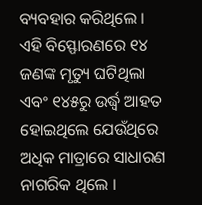ବ୍ୟବହାର କରିଥିଲେ । ଏହି ବିସ୍ଫୋରଣରେ ୧୪ ଜଣଙ୍କ ମୃତ୍ୟୁ ଘଟିଥିଲା ଏବଂ ୧୪୫ରୁ ଉର୍ଦ୍ଧ୍ୱ ଆହତ ହୋଇଥିଲେ ଯେଉଁଥିରେ ଅଧିକ ମାତ୍ରାରେ ସାଧାରଣ ନାଗରିକ ଥିଲେ ।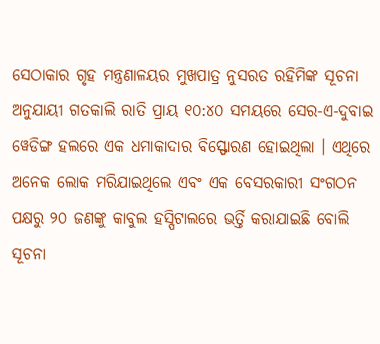ସେଠାକାର ଗୃହ ମନ୍ତ୍ରଣାଳୟର ମୁଖପାତ୍ର ନୁସରତ ରହିମିଙ୍କ ସୂଚନା ଅନୁଯାୟୀ ଗତକାଲି ରାତି ପ୍ରାୟ ୧୦:୪୦ ସମୟରେ ସେର-ଏ-ଦୁବାଇ ୱେଡିଙ୍ଗ ହଲରେ ଏକ ଧମାକାଦାର ବିସ୍ଫୋରଣ ହୋଇଥିଲା । ଏଥିରେ ଅନେକ ଲୋକ ମରିଯାଇଥିଲେ ଏବଂ ଏକ ବେସରକାରୀ ସଂଗଠନ ପକ୍ଷରୁ ୨୦ ଜଣଙ୍କୁ କାବୁଲ ହସ୍ପିଟାଲରେ ଭର୍ତ୍ତି କରାଯାଇଛି ବୋଲି ସୂଚନା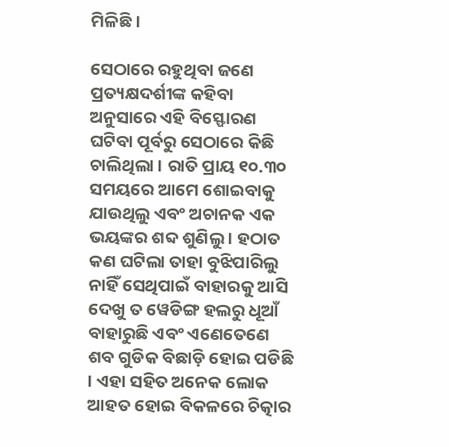ମିଳିଛି ।

ସେଠାରେ ରହୁଥିବା ଜଣେ ପ୍ରତ୍ୟକ୍ଷଦର୍ଶୀଙ୍କ କହିବା ଅନୁସାରେ ଏହି ବିସ୍ଫୋରଣ ଘଟିବା ପୂର୍ବରୁ ସେଠାରେ କିଛି ଚାଲିଥିଲା । ରାତି ପ୍ରାୟ ୧୦.୩୦ ସମୟରେ ଆମେ ଶୋଇବାକୁ ଯାଉଥିଲୁ ଏବଂ ଅଚାନକ ଏକ ଭୟଙ୍କର ଶବ୍ଦ ଶୁଣିଲୁ । ହଠାତ କଣ ଘଟିଲା ତାହା ବୁଝିପାରିଲୁ ନାହିଁ ସେଥିପାଇଁ ବାହାରକୁ ଆସି ଦେଖୁ ତ ୱେଡିଙ୍ଗ ହଲରୁ ଧୂଆଁ ବାହାରୁଛି ଏବଂ ଏଣେତେଣେ ଶବ ଗୁଡିକ ବିଛାଡ଼ି ହୋଇ ପଡିଛି । ଏହା ସହିତ ଅନେକ ଲୋକ ଆହତ ହୋଇ ବିକଳରେ ଚିତ୍କାର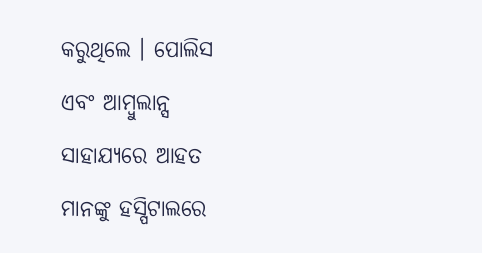କରୁଥିଲେ । ପୋଲିସ ଏବଂ ଆମ୍ବୁଲାନ୍ସ ସାହାଯ୍ୟରେ ଆହତ ମାନଙ୍କୁ ହସ୍ପିଟାଲରେ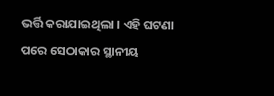ଭର୍ତ୍ତି କରାଯାଇଥିଲା । ଏହି ଘଟଣା ପରେ ସେଠାକାର ସ୍ଥାନୀୟ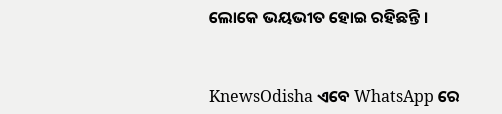ଲୋକେ ଭୟଭୀତ ହୋଇ ରହିଛନ୍ତି ।


KnewsOdisha ଏବେ WhatsApp ରେ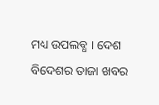ମଧ୍ୟ ଉପଲବ୍ଧ । ଦେଶ ବିଦେଶର ତାଜା ଖବର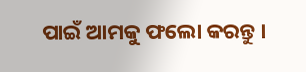ପାଇଁ ଆମକୁ ଫଲୋ କରନ୍ତୁ ।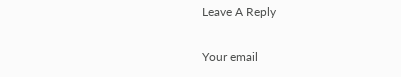Leave A Reply

Your email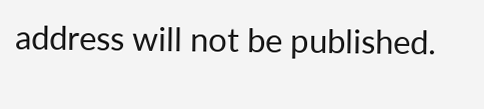address will not be published.